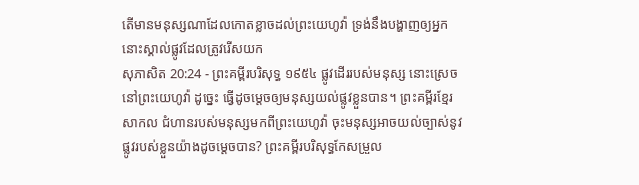តើមានមនុស្សណាដែលកោតខ្លាចដល់ព្រះយេហូវ៉ា ទ្រង់នឹងបង្ហាញឲ្យអ្នកនោះស្គាល់ផ្លូវដែលត្រូវរើសយក
សុភាសិត 20:24 - ព្រះគម្ពីរបរិសុទ្ធ ១៩៥៤ ផ្លូវដើររបស់មនុស្ស នោះស្រេចនៅព្រះយេហូវ៉ា ដូច្នេះ ធ្វើដូចម្តេចឲ្យមនុស្សយល់ផ្លូវខ្លួនបាន។ ព្រះគម្ពីរខ្មែរសាកល ជំហានរបស់មនុស្សមកពីព្រះយេហូវ៉ា ចុះមនុស្សអាចយល់ច្បាស់នូវផ្លូវរបស់ខ្លួនយ៉ាងដូចម្ដេចបាន? ព្រះគម្ពីរបរិសុទ្ធកែសម្រួល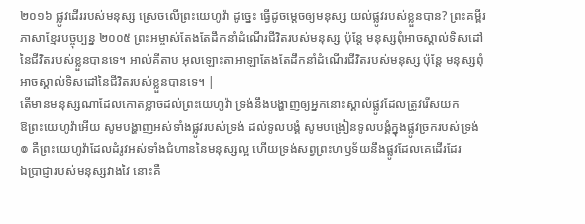២០១៦ ផ្លូវដើររបស់មនុស្ស ស្រេចលើព្រះយេហូវ៉ា ដូច្នេះ ធ្វើដូចម្តេចឲ្យមនុស្ស យល់ផ្លូវរបស់ខ្លួនបាន? ព្រះគម្ពីរភាសាខ្មែរបច្ចុប្បន្ន ២០០៥ ព្រះអម្ចាស់តែងតែដឹកនាំដំណើរជីវិតរបស់មនុស្ស ប៉ុន្តែ មនុស្សពុំអាចស្គាល់ទិសដៅនៃជីវិតរបស់ខ្លួនបានទេ។ អាល់គីតាប អុលឡោះតាអាឡាតែងតែដឹកនាំដំណើរជីវិតរបស់មនុស្ស ប៉ុន្តែ មនុស្សពុំអាចស្គាល់ទិសដៅនៃជីវិតរបស់ខ្លួនបានទេ។ |
តើមានមនុស្សណាដែលកោតខ្លាចដល់ព្រះយេហូវ៉ា ទ្រង់នឹងបង្ហាញឲ្យអ្នកនោះស្គាល់ផ្លូវដែលត្រូវរើសយក
ឱព្រះយេហូវ៉ាអើយ សូមបង្ហាញអស់ទាំងផ្លូវរបស់ទ្រង់ ដល់ទូលបង្គំ សូមបង្រៀនទូលបង្គំក្នុងផ្លូវច្រករបស់ទ្រង់
៙ គឺព្រះយេហូវ៉ាដែលដំរូវអស់ទាំងជំហាននៃមនុស្សល្អ ហើយទ្រង់សព្វព្រះហឫទ័យនឹងផ្លូវដែលគេដើរដែរ
ឯប្រាជ្ញារបស់មនុស្សវាងវៃ នោះគឺ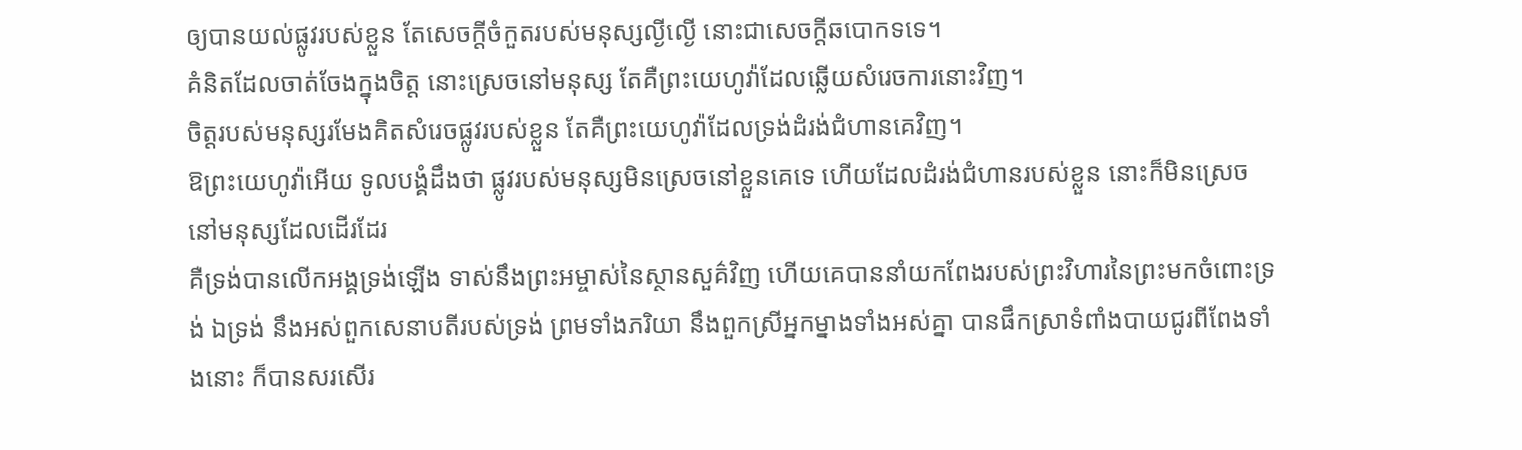ឲ្យបានយល់ផ្លូវរបស់ខ្លួន តែសេចក្ដីចំកួតរបស់មនុស្សល្ងីល្ងើ នោះជាសេចក្ដីឆបោកទទេ។
គំនិតដែលចាត់ចែងក្នុងចិត្ត នោះស្រេចនៅមនុស្ស តែគឺព្រះយេហូវ៉ាដែលឆ្លើយសំរេចការនោះវិញ។
ចិត្តរបស់មនុស្សរមែងគិតសំរេចផ្លូវរបស់ខ្លួន តែគឺព្រះយេហូវ៉ាដែលទ្រង់ដំរង់ជំហានគេវិញ។
ឱព្រះយេហូវ៉ាអើយ ទូលបង្គំដឹងថា ផ្លូវរបស់មនុស្សមិនស្រេចនៅខ្លួនគេទេ ហើយដែលដំរង់ជំហានរបស់ខ្លួន នោះក៏មិនស្រេចនៅមនុស្សដែលដើរដែរ
គឺទ្រង់បានលើកអង្គទ្រង់ឡើង ទាស់នឹងព្រះអម្ចាស់នៃស្ថានសួគ៌វិញ ហើយគេបាននាំយកពែងរបស់ព្រះវិហារនៃព្រះមកចំពោះទ្រង់ ឯទ្រង់ នឹងអស់ពួកសេនាបតីរបស់ទ្រង់ ព្រមទាំងភរិយា នឹងពួកស្រីអ្នកម្នាងទាំងអស់គ្នា បានផឹកស្រាទំពាំងបាយជូរពីពែងទាំងនោះ ក៏បានសរសើរ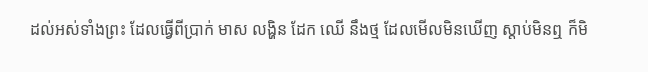ដល់អស់ទាំងព្រះ ដែលធ្វើពីប្រាក់ មាស លង្ហិន ដែក ឈើ នឹងថ្ម ដែលមើលមិនឃើញ ស្តាប់មិនឮ ក៏មិ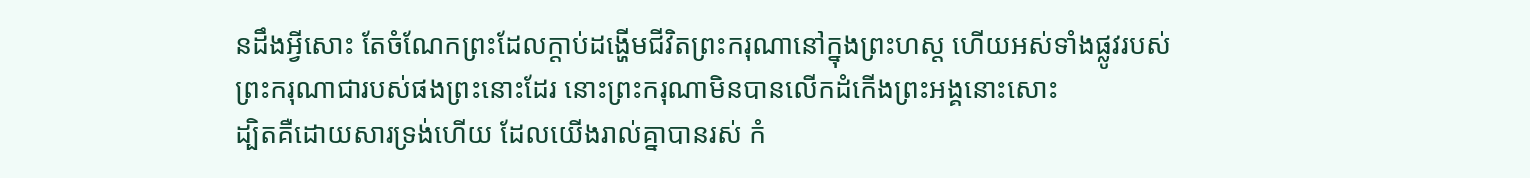នដឹងអ្វីសោះ តែចំណែកព្រះដែលក្តាប់ដង្ហើមជីវិតព្រះករុណានៅក្នុងព្រះហស្ត ហើយអស់ទាំងផ្លូវរបស់ព្រះករុណាជារបស់ផងព្រះនោះដែរ នោះព្រះករុណាមិនបានលើកដំកើងព្រះអង្គនោះសោះ
ដ្បិតគឺដោយសារទ្រង់ហើយ ដែលយើងរាល់គ្នាបានរស់ កំ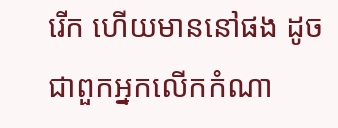រើក ហើយមាននៅផង ដូចជាពួកអ្នកលើកកំណា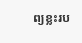ព្យខ្លះរប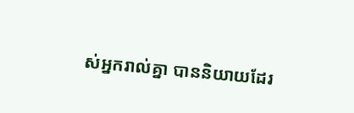ស់អ្នករាល់គ្នា បាននិយាយដែរ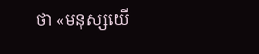ថា «មនុស្សយើ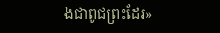ងជាពូជព្រះដែរ»